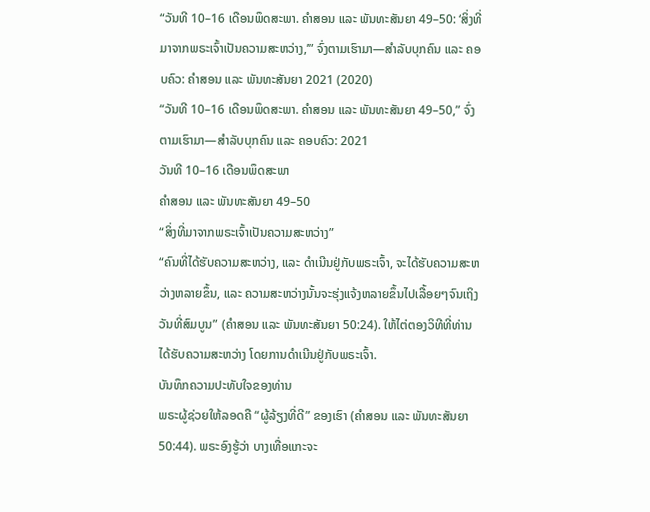“ວັນທີ 10–16 ເດືອນພຶດສະພາ. ຄຳສອນ ແລະ ພັນທະສັນຍາ 49–50: ‘ສິ່ງທີ່ມາຈາກພຣະເຈົ້າເປັນຄວາມສະຫວ່າງ,’” ຈົ່ງຕາມເຮົາມາ—ສຳລັບບຸກຄົນ ແລະ ຄອບຄົວ: ຄຳສອນ ແລະ ພັນທະສັນຍາ 2021 (2020)
“ວັນທີ 10–16 ເດືອນພຶດສະພາ. ຄຳສອນ ແລະ ພັນທະສັນຍາ 49–50,” ຈົ່ງຕາມເຮົາມາ—ສຳລັບບຸກຄົນ ແລະ ຄອບຄົວ: 2021
ວັນທີ 10–16 ເດືອນພຶດສະພາ
ຄຳສອນ ແລະ ພັນທະສັນຍາ 49–50
“ສິ່ງທີ່ມາຈາກພຣະເຈົ້າເປັນຄວາມສະຫວ່າງ”
“ຄົນທີ່ໄດ້ຮັບຄວາມສະຫວ່າງ, ແລະ ດຳເນີນຢູ່ກັບພຣະເຈົ້າ, ຈະໄດ້ຮັບຄວາມສະຫວ່າງຫລາຍຂຶ້ນ, ແລະ ຄວາມສະຫວ່າງນັ້ນຈະຮຸ່ງແຈ້ງຫລາຍຂຶ້ນໄປເລື້ອຍໆຈົນເຖິງວັນທີ່ສົມບູນ” (ຄຳສອນ ແລະ ພັນທະສັນຍາ 50:24). ໃຫ້ໄຕ່ຕອງວິທີທີ່ທ່ານໄດ້ຮັບຄວາມສະຫວ່າງ ໂດຍການດຳເນີນຢູ່ກັບພຣະເຈົ້າ.
ບັນທຶກຄວາມປະທັບໃຈຂອງທ່ານ
ພຣະຜູ້ຊ່ວຍໃຫ້ລອດຄື “ຜູ້ລ້ຽງທີ່ດີ” ຂອງເຮົາ (ຄຳສອນ ແລະ ພັນທະສັນຍາ 50:44). ພຣະອົງຮູ້ວ່າ ບາງເທື່ອແກະຈະ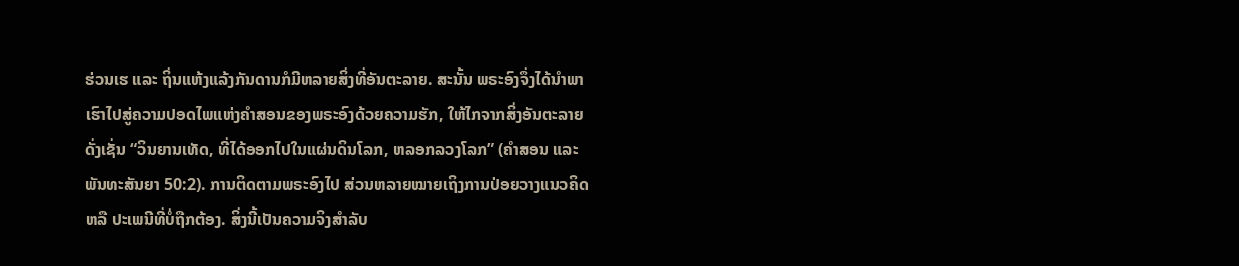ຮ່ວນເຮ ແລະ ຖິ່ນແຫ້ງແລ້ງກັນດານກໍມີຫລາຍສິ່ງທີ່ອັນຕະລາຍ. ສະນັ້ນ ພຣະອົງຈຶ່ງໄດ້ນຳພາເຮົາໄປສູ່ຄວາມປອດໄພແຫ່ງຄຳສອນຂອງພຣະອົງດ້ວຍຄວາມຮັກ, ໃຫ້ໄກຈາກສິ່ງອັນຕະລາຍ ດັ່ງເຊັ່ນ “ວິນຍານເທັດ, ທີ່ໄດ້ອອກໄປໃນແຜ່ນດິນໂລກ, ຫລອກລວງໂລກ” (ຄຳສອນ ແລະ ພັນທະສັນຍາ 50:2). ການຕິດຕາມພຣະອົງໄປ ສ່ວນຫລາຍໝາຍເຖິງການປ່ອຍວາງແນວຄິດ ຫລື ປະເພນີທີ່ບໍ່ຖືກຕ້ອງ. ສິ່ງນີ້ເປັນຄວາມຈິງສຳລັບ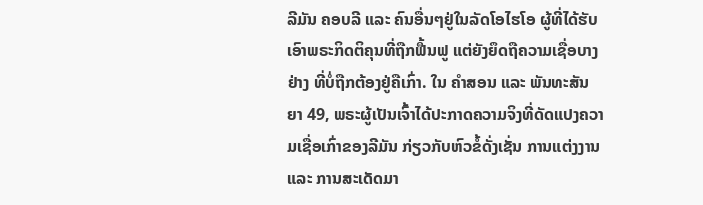ລີມັນ ຄອບລີ ແລະ ຄົນອື່ນໆຢູ່ໃນລັດໂອໄຮໂອ ຜູ້ທີ່ໄດ້ຮັບເອົາພຣະກິດຕິຄຸນທີ່ຖືກຟື້ນຟູ ແຕ່ຍັງຍຶດຖືຄວາມເຊື່ອບາງຢ່າງ ທີ່ບໍ່ຖືກຕ້ອງຢູ່ຄືເກົ່າ. ໃນ ຄຳສອນ ແລະ ພັນທະສັນຍາ 49, ພຣະຜູ້ເປັນເຈົ້າໄດ້ປະກາດຄວາມຈິງທີ່ດັດແປງຄວາມເຊື່ອເກົ່າຂອງລີມັນ ກ່ຽວກັບຫົວຂໍ້ດັ່ງເຊັ່ນ ການແຕ່ງງານ ແລະ ການສະເດັດມາ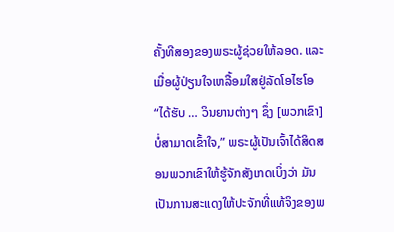ຄັ້ງທີສອງຂອງພຣະຜູ້ຊ່ວຍໃຫ້ລອດ. ແລະ ເມື່ອຜູ້ປ່ຽນໃຈເຫລື້ອມໃສຢູ່ລັດໂອໄຮໂອ “ໄດ້ຮັບ … ວິນຍານຕ່າງໆ ຊຶ່ງ [ພວກເຂົາ] ບໍ່ສາມາດເຂົ້າໃຈ,” ພຣະຜູ້ເປັນເຈົ້າໄດ້ສິດສອນພວກເຂົາໃຫ້ຮູ້ຈັກສັງເກດເບິ່ງວ່າ ມັນເປັນການສະແດງໃຫ້ປະຈັກທີ່ແທ້ຈິງຂອງພ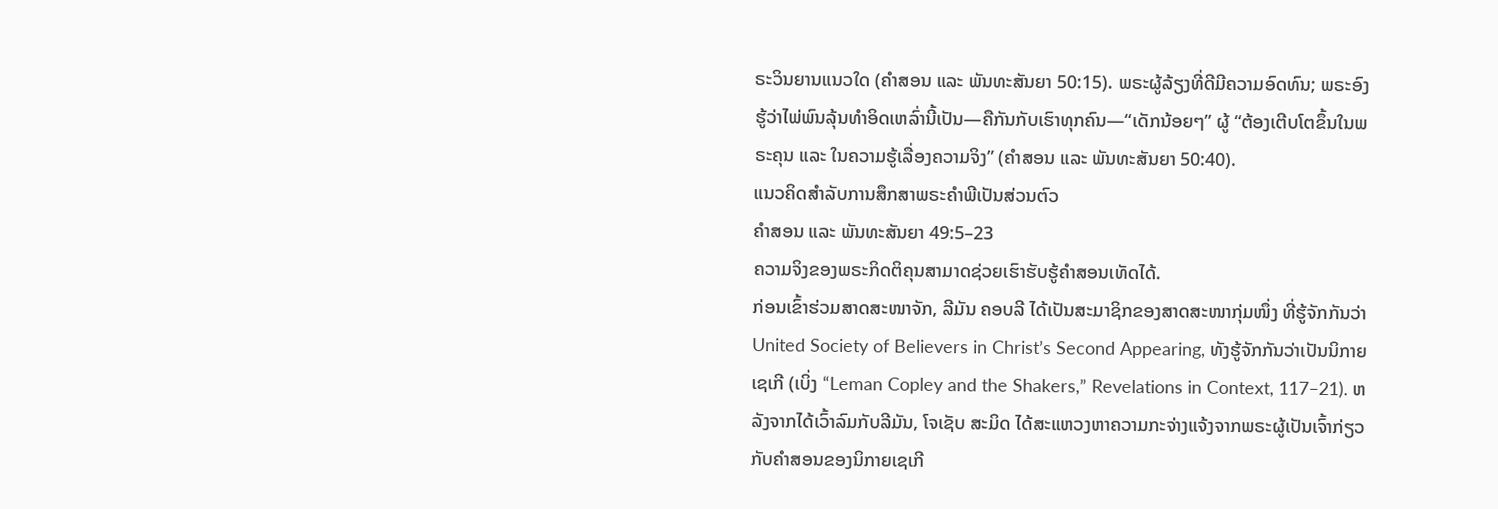ຣະວິນຍານແນວໃດ (ຄຳສອນ ແລະ ພັນທະສັນຍາ 50:15). ພຣະຜູ້ລ້ຽງທີ່ດີມີຄວາມອົດທົນ; ພຣະອົງຮູ້ວ່າໄພ່ພົນລຸ້ນທຳອິດເຫລົ່ານີ້ເປັນ—ຄືກັນກັບເຮົາທຸກຄົນ—“ເດັກນ້ອຍໆ” ຜູ້ “ຕ້ອງເຕີບໂຕຂຶ້ນໃນພຣະຄຸນ ແລະ ໃນຄວາມຮູ້ເລື່ອງຄວາມຈິງ” (ຄຳສອນ ແລະ ພັນທະສັນຍາ 50:40).
ແນວຄິດສຳລັບການສຶກສາພຣະຄຳພີເປັນສ່ວນຕົວ
ຄຳສອນ ແລະ ພັນທະສັນຍາ 49:5–23
ຄວາມຈິງຂອງພຣະກິດຕິຄຸນສາມາດຊ່ວຍເຮົາຮັບຮູ້ຄຳສອນເທັດໄດ້.
ກ່ອນເຂົ້າຮ່ວມສາດສະໜາຈັກ, ລີມັນ ຄອບລີ ໄດ້ເປັນສະມາຊິກຂອງສາດສະໜາກຸ່ມໜຶ່ງ ທີ່ຮູ້ຈັກກັນວ່າ United Society of Believers in Christ’s Second Appearing, ທັງຮູ້ຈັກກັນວ່າເປັນນິກາຍເຊເກີ (ເບິ່ງ “Leman Copley and the Shakers,” Revelations in Context, 117–21). ຫລັງຈາກໄດ້ເວົ້າລົມກັບລີມັນ, ໂຈເຊັບ ສະມິດ ໄດ້ສະແຫວງຫາຄວາມກະຈ່າງແຈ້ງຈາກພຣະຜູ້ເປັນເຈົ້າກ່ຽວກັບຄຳສອນຂອງນິກາຍເຊເກີ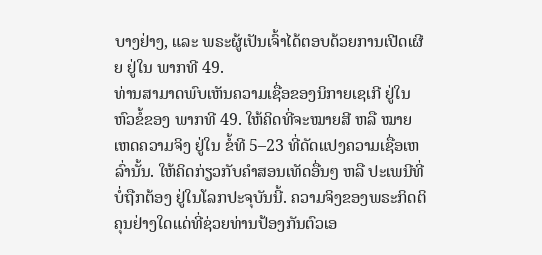ບາງຢ່າງ, ແລະ ພຣະຜູ້ເປັນເຈົ້າໄດ້ຕອບດ້ວຍການເປີດເຜີຍ ຢູ່ໃນ ພາກທີ 49.
ທ່ານສາມາດພົບເຫັນຄວາມເຊື່ອຂອງນິກາຍເຊເກີ ຢູ່ໃນຫົວຂໍ້ຂອງ ພາກທີ 49. ໃຫ້ຄິດທີ່ຈະໝາຍສີ ຫລື ໝາຍເຫດຄວາມຈິງ ຢູ່ໃນ ຂໍ້ທີ 5–23 ທີ່ດັດແປງຄວາມເຊື່ອເຫລົ່ານັ້ນ. ໃຫ້ຄິດກ່ຽວກັບຄຳສອນເທັດອື່ນໆ ຫລື ປະເພນີທີ່ບໍ່ຖືກຕ້ອງ ຢູ່ໃນໂລກປະຈຸບັນນີ້. ຄວາມຈິງຂອງພຣະກິດຕິຄຸນຢ່າງໃດແດ່ທີ່ຊ່ວຍທ່ານປ້ອງກັນຕົວເອ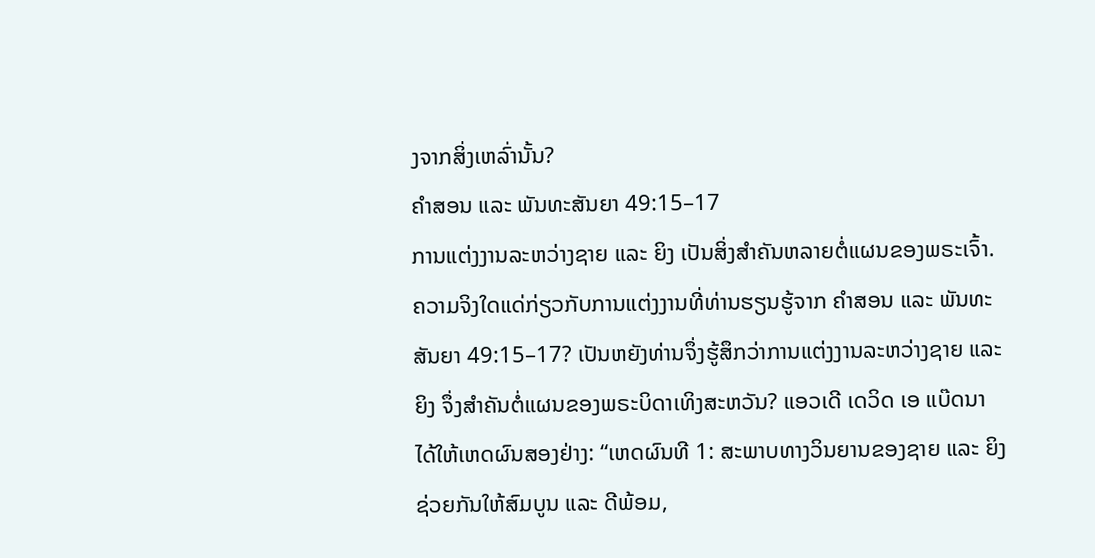ງຈາກສິ່ງເຫລົ່ານັ້ນ?
ຄຳສອນ ແລະ ພັນທະສັນຍາ 49:15–17
ການແຕ່ງງານລະຫວ່າງຊາຍ ແລະ ຍິງ ເປັນສິ່ງສຳຄັນຫລາຍຕໍ່ແຜນຂອງພຣະເຈົ້າ.
ຄວາມຈິງໃດແດ່ກ່ຽວກັບການແຕ່ງງານທີ່ທ່ານຮຽນຮູ້ຈາກ ຄຳສອນ ແລະ ພັນທະສັນຍາ 49:15–17? ເປັນຫຍັງທ່ານຈຶ່ງຮູ້ສຶກວ່າການແຕ່ງງານລະຫວ່າງຊາຍ ແລະ ຍິງ ຈຶ່ງສຳຄັນຕໍ່ແຜນຂອງພຣະບິດາເທິງສະຫວັນ? ແອວເດີ ເດວິດ ເອ ແບ໊ດນາ ໄດ້ໃຫ້ເຫດຜົນສອງຢ່າງ: “ເຫດຜົນທີ 1: ສະພາບທາງວິນຍານຂອງຊາຍ ແລະ ຍິງ ຊ່ວຍກັນໃຫ້ສົມບູນ ແລະ ດີພ້ອມ,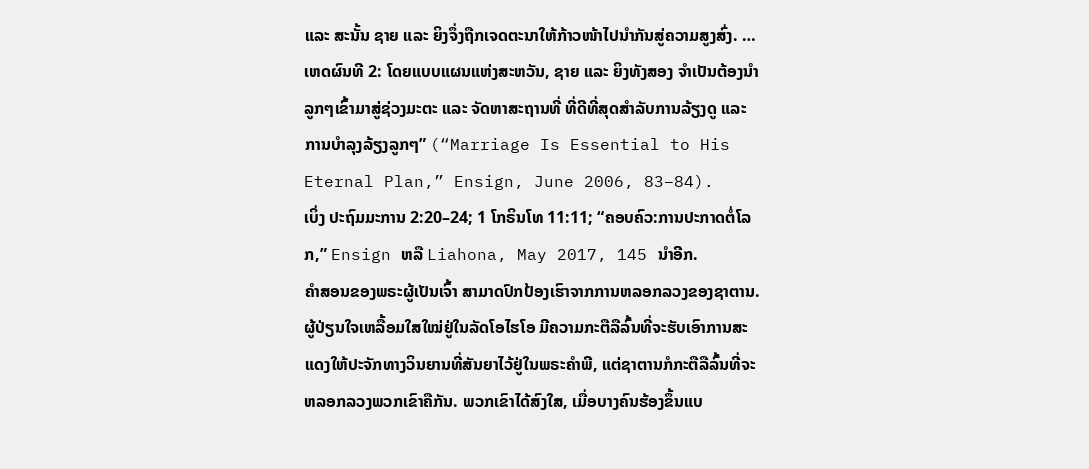ແລະ ສະນັ້ນ ຊາຍ ແລະ ຍິງຈຶ່ງຖືກເຈດຕະນາໃຫ້ກ້າວໜ້າໄປນຳກັນສູ່ຄວາມສູງສົ່ງ. … ເຫດຜົນທີ 2: ໂດຍແບບແຜນແຫ່ງສະຫວັນ, ຊາຍ ແລະ ຍິງທັງສອງ ຈຳເປັນຕ້ອງນຳລູກໆເຂົ້າມາສູ່ຊ່ວງມະຕະ ແລະ ຈັດຫາສະຖານທີ່ ທີ່ດີທີ່ສຸດສຳລັບການລ້ຽງດູ ແລະ ການບຳລຸງລ້ຽງລູກໆ” (“Marriage Is Essential to His Eternal Plan,” Ensign, June 2006, 83–84).
ເບິ່ງ ປະຖົມມະການ 2:20–24; 1 ໂກຣິນໂທ 11:11; “ຄອບຄົວ:ການປະກາດຕໍ່ໂລກ,” Ensign ຫລື Liahona, May 2017, 145 ນຳອີກ.
ຄຳສອນຂອງພຣະຜູ້ເປັນເຈົ້າ ສາມາດປົກປ້ອງເຮົາຈາກການຫລອກລວງຂອງຊາຕານ.
ຜູ້ປ່ຽນໃຈເຫລື້ອມໃສໃໝ່ຢູ່ໃນລັດໂອໄຮໂອ ມີຄວາມກະຕືລືລົ້ນທີ່ຈະຮັບເອົາການສະແດງໃຫ້ປະຈັກທາງວິນຍານທີ່ສັນຍາໄວ້ຢູ່ໃນພຣະຄຳພີ, ແຕ່ຊາຕານກໍກະຕືລືລົ້ນທີ່ຈະຫລອກລວງພວກເຂົາຄືກັນ. ພວກເຂົາໄດ້ສົງໃສ, ເມື່ອບາງຄົນຮ້ອງຂຶ້ນແບ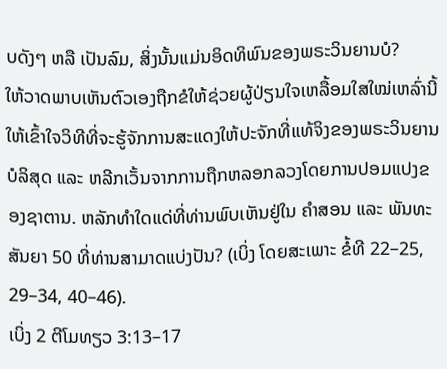ບດັງໆ ຫລື ເປັນລົມ, ສິ່ງນັ້ນແມ່ນອິດທິພົນຂອງພຣະວິນຍານບໍ?
ໃຫ້ວາດພາບເຫັນຕົວເອງຖືກຂໍໃຫ້ຊ່ວຍຜູ້ປ່ຽນໃຈເຫລື້ອມໃສໃໝ່ເຫລົ່ານີ້ໃຫ້ເຂົ້າໃຈວິທີທີ່ຈະຮູ້ຈັກການສະແດງໃຫ້ປະຈັກທີ່ແທ້ຈິງຂອງພຣະວິນຍານບໍລິສຸດ ແລະ ຫລີກເວັ້ນຈາກການຖືກຫລອກລວງໂດຍການປອມແປງຂອງຊາຕານ. ຫລັກທຳໃດແດ່ທີ່ທ່ານພົບເຫັນຢູ່ໃນ ຄຳສອນ ແລະ ພັນທະສັນຍາ 50 ທີ່ທ່ານສາມາດແບ່ງປັນ? (ເບິ່ງ ໂດຍສະເພາະ ຂໍ້ທີ 22–25, 29–34, 40–46).
ເບິ່ງ 2 ຕີໂມທຽວ 3:13–17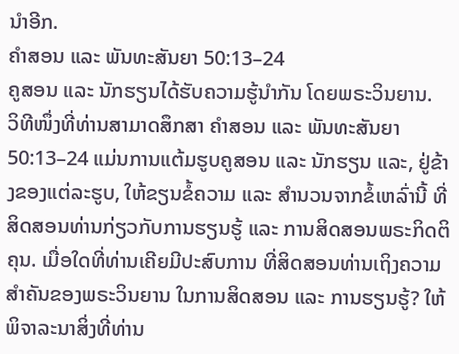ນຳອີກ.
ຄຳສອນ ແລະ ພັນທະສັນຍາ 50:13–24
ຄູສອນ ແລະ ນັກຮຽນໄດ້ຮັບຄວາມຮູ້ນຳກັນ ໂດຍພຣະວິນຍານ.
ວິທີໜຶ່ງທີ່ທ່ານສາມາດສຶກສາ ຄຳສອນ ແລະ ພັນທະສັນຍາ 50:13–24 ແມ່ນການແຕ້ມຮູບຄູສອນ ແລະ ນັກຮຽນ ແລະ, ຢູ່ຂ້າງຂອງແຕ່ລະຮູບ, ໃຫ້ຂຽນຂໍ້ຄວາມ ແລະ ສຳນວນຈາກຂໍ້ເຫລົ່ານີ້ ທີ່ສິດສອນທ່ານກ່ຽວກັບການຮຽນຮູ້ ແລະ ການສິດສອນພຣະກິດຕິຄຸນ. ເມື່ອໃດທີ່ທ່ານເຄີຍມີປະສົບການ ທີ່ສິດສອນທ່ານເຖິງຄວາມສຳຄັນຂອງພຣະວິນຍານ ໃນການສິດສອນ ແລະ ການຮຽນຮູ້? ໃຫ້ພິຈາລະນາສິ່ງທີ່ທ່ານ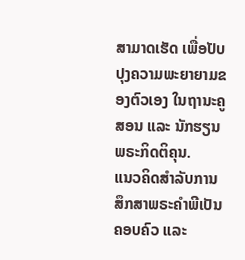ສາມາດເຮັດ ເພື່ອປັບປຸງຄວາມພະຍາຍາມຂອງຕົວເອງ ໃນຖານະຄູສອນ ແລະ ນັກຮຽນພຣະກິດຕິຄຸນ.
ແນວຄິດສຳລັບການສຶກສາພຣະຄຳພີເປັນຄອບຄົວ ແລະ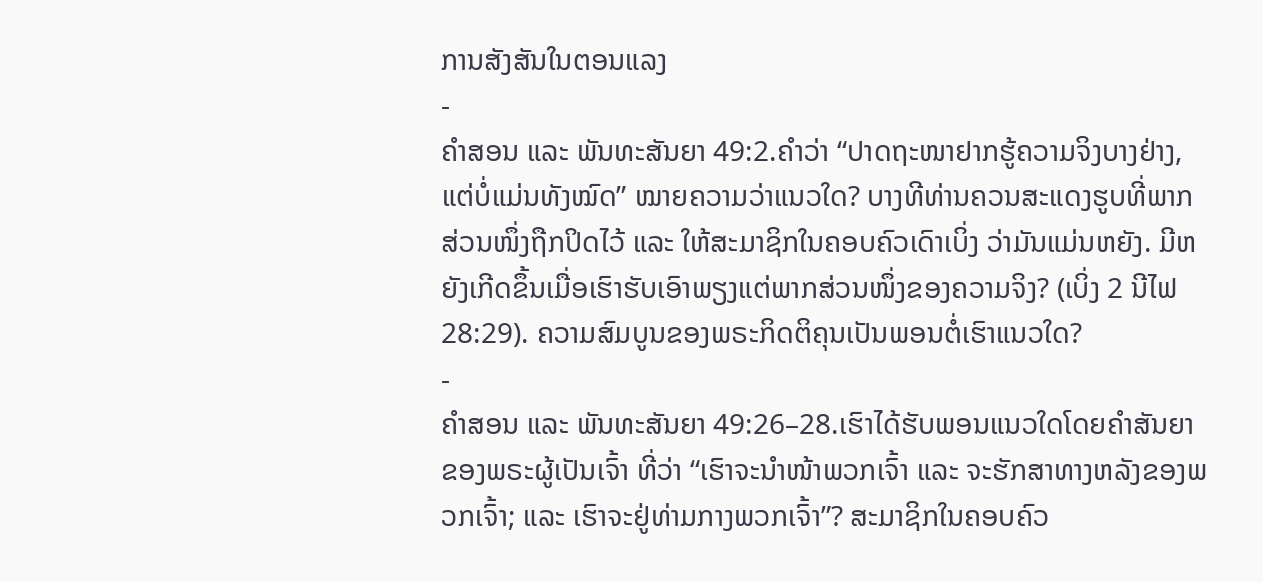ການສັງສັນໃນຕອນແລງ
-
ຄຳສອນ ແລະ ພັນທະສັນຍາ 49:2.ຄຳວ່າ “ປາດຖະໜາຢາກຮູ້ຄວາມຈິງບາງຢ່າງ, ແຕ່ບໍ່ແມ່ນທັງໝົດ” ໝາຍຄວາມວ່າແນວໃດ? ບາງທີທ່ານຄວນສະແດງຮູບທີ່ພາກສ່ວນໜຶ່ງຖືກປິດໄວ້ ແລະ ໃຫ້ສະມາຊິກໃນຄອບຄົວເດົາເບິ່ງ ວ່າມັນແມ່ນຫຍັງ. ມີຫຍັງເກີດຂຶ້ນເມື່ອເຮົາຮັບເອົາພຽງແຕ່ພາກສ່ວນໜຶ່ງຂອງຄວາມຈິງ? (ເບິ່ງ 2 ນີໄຟ 28:29). ຄວາມສົມບູນຂອງພຣະກິດຕິຄຸນເປັນພອນຕໍ່ເຮົາແນວໃດ?
-
ຄຳສອນ ແລະ ພັນທະສັນຍາ 49:26–28.ເຮົາໄດ້ຮັບພອນແນວໃດໂດຍຄຳສັນຍາຂອງພຣະຜູ້ເປັນເຈົ້າ ທີ່ວ່າ “ເຮົາຈະນຳໜ້າພວກເຈົ້າ ແລະ ຈະຮັກສາທາງຫລັງຂອງພວກເຈົ້າ; ແລະ ເຮົາຈະຢູ່ທ່າມກາງພວກເຈົ້າ”? ສະມາຊິກໃນຄອບຄົວ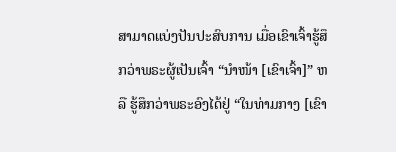ສາມາດແບ່ງປັນປະສົບການ ເມື່ອເຂົາເຈົ້າຮູ້ສຶກວ່າພຣະຜູ້ເປັນເຈົ້າ “ນຳໜ້າ [ເຂົາເຈົ້າ]” ຫລື ຮູ້ສຶກວ່າພຣະອົງໄດ້ຢູ່ “ໃນທ່າມກາງ [ເຂົາ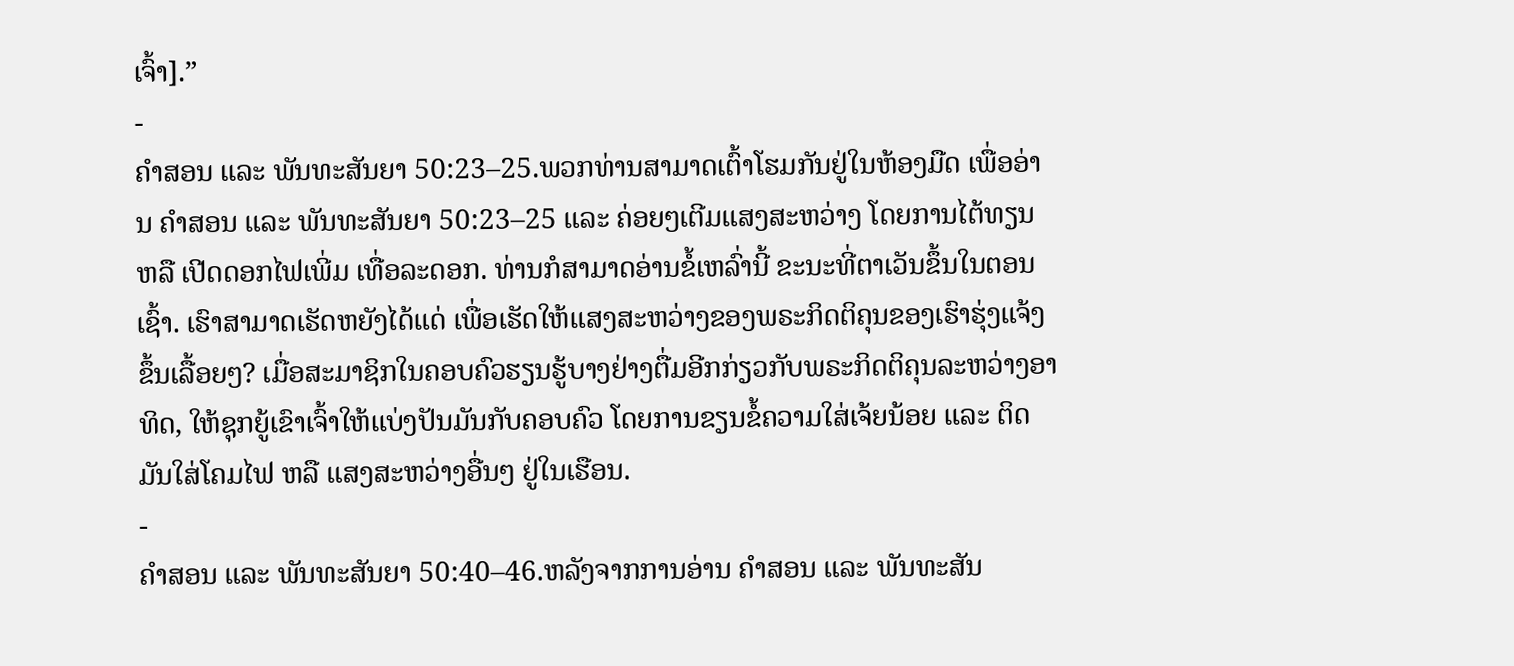ເຈົ້າ].”
-
ຄຳສອນ ແລະ ພັນທະສັນຍາ 50:23–25.ພວກທ່ານສາມາດເຕົ້າໂຮມກັນຢູ່ໃນຫ້ອງມືດ ເພື່ອອ່ານ ຄຳສອນ ແລະ ພັນທະສັນຍາ 50:23–25 ແລະ ຄ່ອຍໆເຕີມແສງສະຫວ່າງ ໂດຍການໄຕ້ທຽນ ຫລື ເປີດດອກໄຟເພີ່ມ ເທື່ອລະດອກ. ທ່ານກໍສາມາດອ່ານຂໍ້ເຫລົ່ານີ້ ຂະນະທີ່ຕາເວັນຂຶ້ນໃນຕອນເຊົ້າ. ເຮົາສາມາດເຮັດຫຍັງໄດ້ແດ່ ເພື່ອເຮັດໃຫ້ແສງສະຫວ່າງຂອງພຣະກິດຕິຄຸນຂອງເຮົາຮຸ່ງແຈ້ງຂຶ້ນເລື້ອຍໆ? ເມື່ອສະມາຊິກໃນຄອບຄົວຮຽນຮູ້ບາງຢ່າງຕື່ມອີກກ່ຽວກັບພຣະກິດຕິຄຸນລະຫວ່າງອາທິດ, ໃຫ້ຊຸກຍູ້ເຂົາເຈົ້າໃຫ້ແບ່ງປັນມັນກັບຄອບຄົວ ໂດຍການຂຽນຂໍ້ຄວາມໃສ່ເຈ້ຍນ້ອຍ ແລະ ຕິດມັນໃສ່ໂຄມໄຟ ຫລື ແສງສະຫວ່າງອື່ນໆ ຢູ່ໃນເຮືອນ.
-
ຄຳສອນ ແລະ ພັນທະສັນຍາ 50:40–46.ຫລັງຈາກການອ່ານ ຄຳສອນ ແລະ ພັນທະສັນ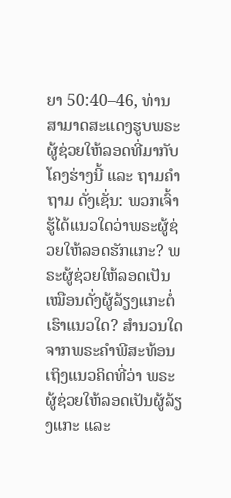ຍາ 50:40–46, ທ່ານສາມາດສະແດງຮູບພຣະຜູ້ຊ່ວຍໃຫ້ລອດທີ່ມາກັບໂຄງຮ່າງນີ້ ແລະ ຖາມຄຳຖາມ ດັ່ງເຊັ່ນ: ພວກເຈົ້າຮູ້ໄດ້ແນວໃດວ່າພຣະຜູ້ຊ່ວຍໃຫ້ລອດຮັກແກະ? ພຣະຜູ້ຊ່ວຍໃຫ້ລອດເປັນເໝືອນດັ່ງຜູ້ລ້ຽງແກະຕໍ່ເຮົາແນວໃດ? ສຳນວນໃດຈາກພຣະຄຳພີສະທ້ອນເຖິງແນວຄິດທີ່ວ່າ ພຣະຜູ້ຊ່ວຍໃຫ້ລອດເປັນຜູ້ລ້ຽງແກະ ແລະ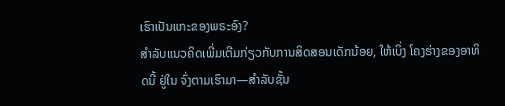ເຮົາເປັນແກະຂອງພຣະອົງ?
ສຳລັບແນວຄິດເພີ່ມເຕີມກ່ຽວກັບການສິດສອນເດັກນ້ອຍ, ໃຫ້ເບິ່ງ ໂຄງຮ່າງຂອງອາທິດນີ້ ຢູ່ໃນ ຈົ່ງຕາມເຮົາມາ—ສຳລັບຊັ້ນ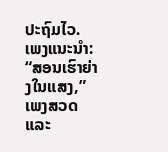ປະຖົມໄວ.
ເພງແນະນຳ: “ສອນເຮົາຍ່າງໃນແສງ,” ເພງສວດ ແລະ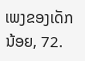ເພງຂອງເດັກນ້ອຍ, 72.